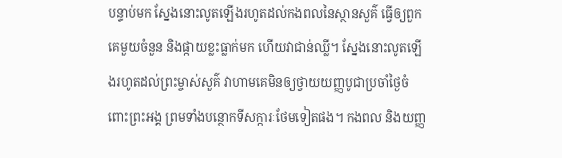បន្ទាប់មក ស្នែងនោះលូតឡើងរហូតដល់កងពលនៃស្ថានសួគ៌ ធ្វើឲ្យពួកគេមួយចំនួន និងផ្កាយខ្លះធ្លាក់មក ហើយវាជាន់ឈ្លី។ ស្នែងនោះលូតឡើងរហូតដល់ព្រះម្ចាស់សួគ៌ វាហាមគេមិនឲ្យថ្វាយយញ្ញបូជាប្រចាំថ្ងៃចំពោះព្រះអង្គ ព្រមទាំងបន្ថោកទីសក្ការៈថែមទៀតផង។ កងពល និងយញ្ញ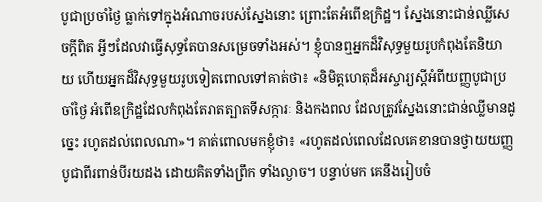បូជាប្រចាំថ្ងៃ ធ្លាក់ទៅក្នុងអំណាចរបស់ស្នែងនោះ ព្រោះតែអំពើឧក្រិដ្ឋ។ ស្នែងនោះជាន់ឈ្លីសេចក្ដីពិត អ្វីៗដែលវាធ្វើសុទ្ធតែបានសម្រេចទាំងអស់។ ខ្ញុំបានឮអ្នកដ៏វិសុទ្ធមួយរូបកំពុងតែនិយាយ ហើយអ្នកដ៏វិសុទ្ធមួយរូបទៀតពោលទៅគាត់ថា៖ «និមិត្តហេតុដ៏អស្ចារ្យស្ដីអំពីយញ្ញបូជាប្រចាំថ្ងៃ អំពើឧក្រិដ្ឋដែលកំពុងតែរាតត្បាតទីសក្ការៈ និងកងពល ដែលត្រូវស្នែងនោះជាន់ឈ្លីមានដូច្នេះ រហូតដល់ពេលណា»។ គាត់ពោលមកខ្ញុំថា៖ «រហូតដល់ពេលដែលគេខានបានថ្វាយយញ្ញបូជាពីរពាន់បីរយដង ដោយគិតទាំងព្រឹក ទាំងល្ងាច។ បន្ទាប់មក គេនឹងរៀបចំ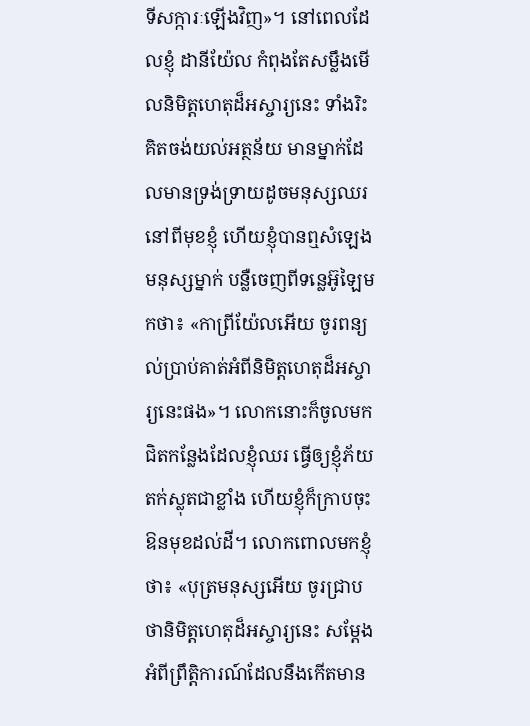ទីសក្ការៈឡើងវិញ»។ នៅពេលដែលខ្ញុំ ដានីយ៉ែល កំពុងតែសម្លឹងមើលនិមិត្តហេតុដ៏អស្ចារ្យនេះ ទាំងរិះគិតចង់យល់អត្ថន័យ មានម្នាក់ដែលមានទ្រង់ទ្រាយដូចមនុស្សឈរនៅពីមុខខ្ញុំ ហើយខ្ញុំបានឮសំឡេងមនុស្សម្នាក់ បន្លឺចេញពីទន្លេអ៊ូឡៃមកថា៖ «កាព្រីយ៉ែលអើយ ចូរពន្យល់ប្រាប់គាត់អំពីនិមិត្តហេតុដ៏អស្ចារ្យនេះផង»។ លោកនោះក៏ចូលមកជិតកន្លែងដែលខ្ញុំឈរ ធ្វើឲ្យខ្ញុំភ័យតក់ស្លុតជាខ្លាំង ហើយខ្ញុំក៏ក្រាបចុះ ឱនមុខដល់ដី។ លោកពោលមកខ្ញុំថា៖ «បុត្រមនុស្សអើយ ចូរជ្រាបថានិមិត្តហេតុដ៏អស្ចារ្យនេះ សម្តែងអំពីព្រឹត្តិការណ៍ដែលនឹងកើតមាន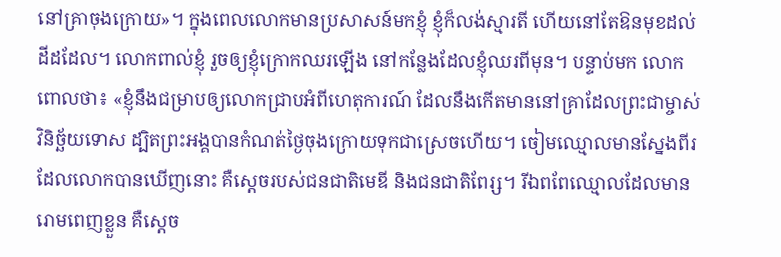នៅគ្រាចុងក្រោយ»។ ក្នុងពេលលោកមានប្រសាសន៍មកខ្ញុំ ខ្ញុំក៏លង់ស្មារតី ហើយនៅតែឱនមុខដល់ដីដដែល។ លោកពាល់ខ្ញុំ រួចឲ្យខ្ញុំក្រោកឈរឡើង នៅកន្លែងដែលខ្ញុំឈរពីមុន។ បន្ទាប់មក លោកពោលថា៖ «ខ្ញុំនឹងជម្រាបឲ្យលោកជ្រាបអំពីហេតុការណ៍ ដែលនឹងកើតមាននៅគ្រាដែលព្រះជាម្ចាស់វិនិច្ឆ័យទោស ដ្បិតព្រះអង្គបានកំណត់ថ្ងៃចុងក្រោយទុកជាស្រេចហើយ។ ចៀមឈ្មោលមានស្នែងពីរដែលលោកបានឃើញនោះ គឺស្ដេចរបស់ជនជាតិមេឌី និងជនជាតិពែរ្ស។ រីឯពពែឈ្មោលដែលមានរោមពេញខ្លួន គឺស្ដេច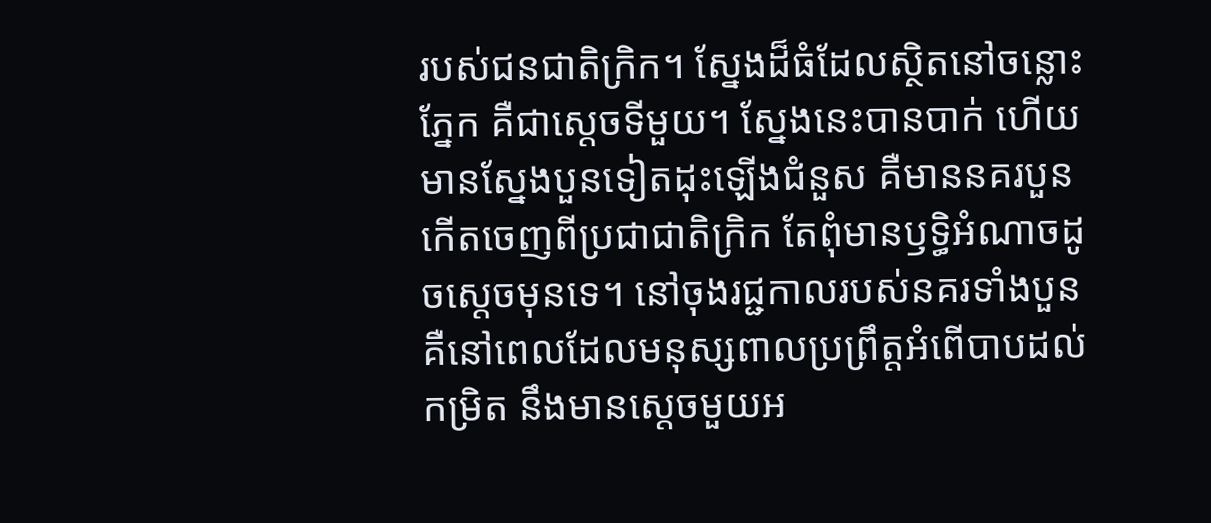របស់ជនជាតិក្រិក។ ស្នែងដ៏ធំដែលស្ថិតនៅចន្លោះភ្នែក គឺជាស្ដេចទីមួយ។ ស្នែងនេះបានបាក់ ហើយមានស្នែងបួនទៀតដុះឡើងជំនួស គឺមាននគរបួនកើតចេញពីប្រជាជាតិក្រិក តែពុំមានឫទ្ធិអំណាចដូចស្ដេចមុនទេ។ នៅចុងរជ្ជកាលរបស់នគរទាំងបួន គឺនៅពេលដែលមនុស្សពាលប្រព្រឹត្តអំពើបាបដល់កម្រិត នឹងមានស្ដេចមួយអ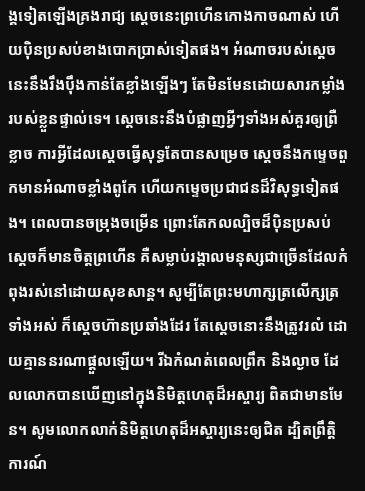ង្គទៀតឡើងគ្រងរាជ្យ ស្ដេចនេះព្រហើនកោងកាចណាស់ ហើយប៉ិនប្រសប់ខាងបោកប្រាស់ទៀតផង។ អំណាចរបស់ស្ដេចនេះនឹងរឹងប៉ឹងកាន់តែខ្លាំងឡើងៗ តែមិនមែនដោយសារកម្លាំងរបស់ខ្លួនផ្ទាល់ទេ។ ស្ដេចនេះនឹងបំផ្លាញអ្វីៗទាំងអស់គួរឲ្យព្រឺខ្លាច ការអ្វីដែលស្ដេចធ្វើសុទ្ធតែបានសម្រេច ស្ដេចនឹងកម្ទេចពួកមានអំណាចខ្លាំងពូកែ ហើយកម្ទេចប្រជាជនដ៏វិសុទ្ធទៀតផង។ ពេលបានចម្រុងចម្រើន ព្រោះតែកលល្បិចដ៏ប៉ិនប្រសប់ ស្ដេចក៏មានចិត្តព្រហើន គឺសម្លាប់រង្គាលមនុស្សជាច្រើនដែលកំពុងរស់នៅដោយសុខសាន្ត។ សូម្បីតែព្រះមហាក្សត្រលើក្សត្រទាំងអស់ ក៏ស្ដេចហ៊ានប្រឆាំងដែរ តែស្ដេចនោះនឹងត្រូវរលំ ដោយគ្មាននរណាផ្ដួលឡើយ។ រីឯកំណត់ពេលព្រឹក និងល្ងាច ដែលលោកបានឃើញនៅក្នុងនិមិត្តហេតុដ៏អស្ចារ្យ ពិតជាមានមែន។ សូមលោកលាក់និមិត្តហេតុដ៏អស្ចារ្យនេះឲ្យជិត ដ្បិតព្រឹត្តិការណ៍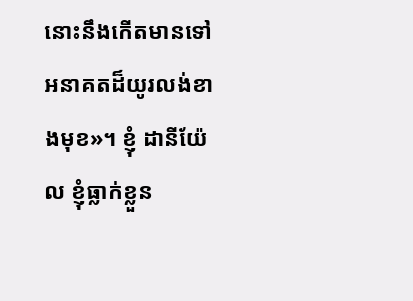នោះនឹងកើតមានទៅអនាគតដ៏យូរលង់ខាងមុខ»។ ខ្ញុំ ដានីយ៉ែល ខ្ញុំធ្លាក់ខ្លួន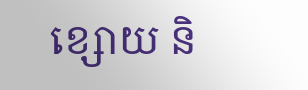ខ្សោយ និ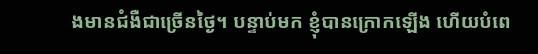ងមានជំងឺជាច្រើនថ្ងៃ។ បន្ទាប់មក ខ្ញុំបានក្រោកឡើង ហើយបំពេ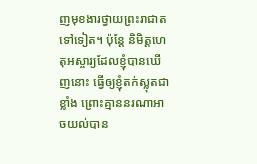ញមុខងារថ្វាយព្រះរាជាតទៅទៀត។ ប៉ុន្តែ និមិត្តហេតុអស្ចារ្យដែលខ្ញុំបានឃើញនោះ ធ្វើឲ្យខ្ញុំតក់ស្លុតជាខ្លាំង ព្រោះគ្មាននរណាអាចយល់បាន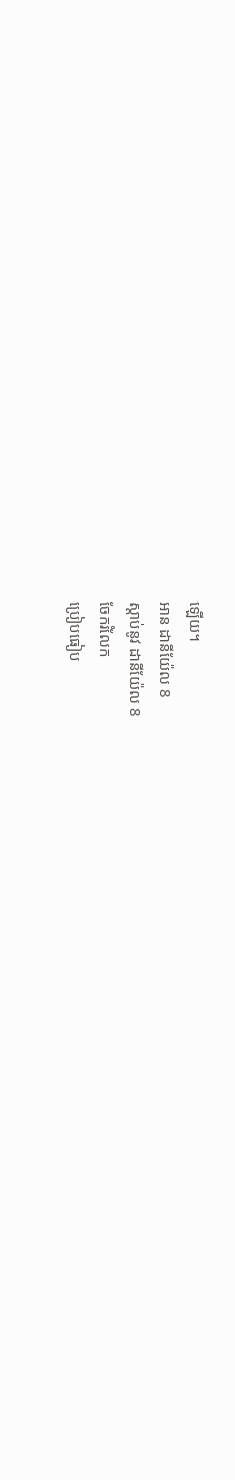ឡើយ។
អាន ដានីយ៉ែល 8
ស្ដាប់នូវ ដានីយ៉ែល 8
ចែករំលែក
ប្រៀបធៀប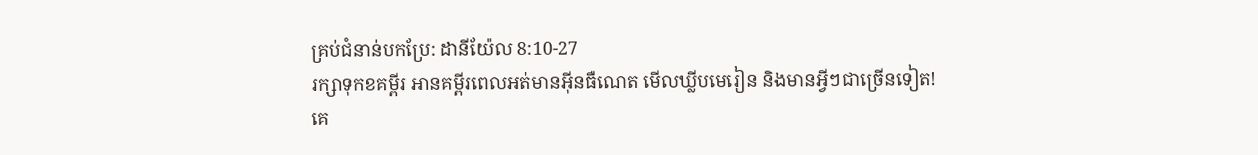គ្រប់ជំនាន់បកប្រែ: ដានីយ៉ែល 8:10-27
រក្សាទុកខគម្ពីរ អានគម្ពីរពេលអត់មានអ៊ីនធឺណេត មើលឃ្លីបមេរៀន និងមានអ្វីៗជាច្រើនទៀត!
គេ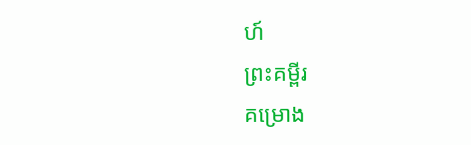ហ៍
ព្រះគម្ពីរ
គម្រោង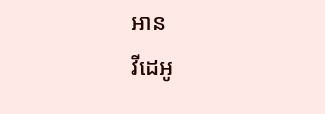អាន
វីដេអូ